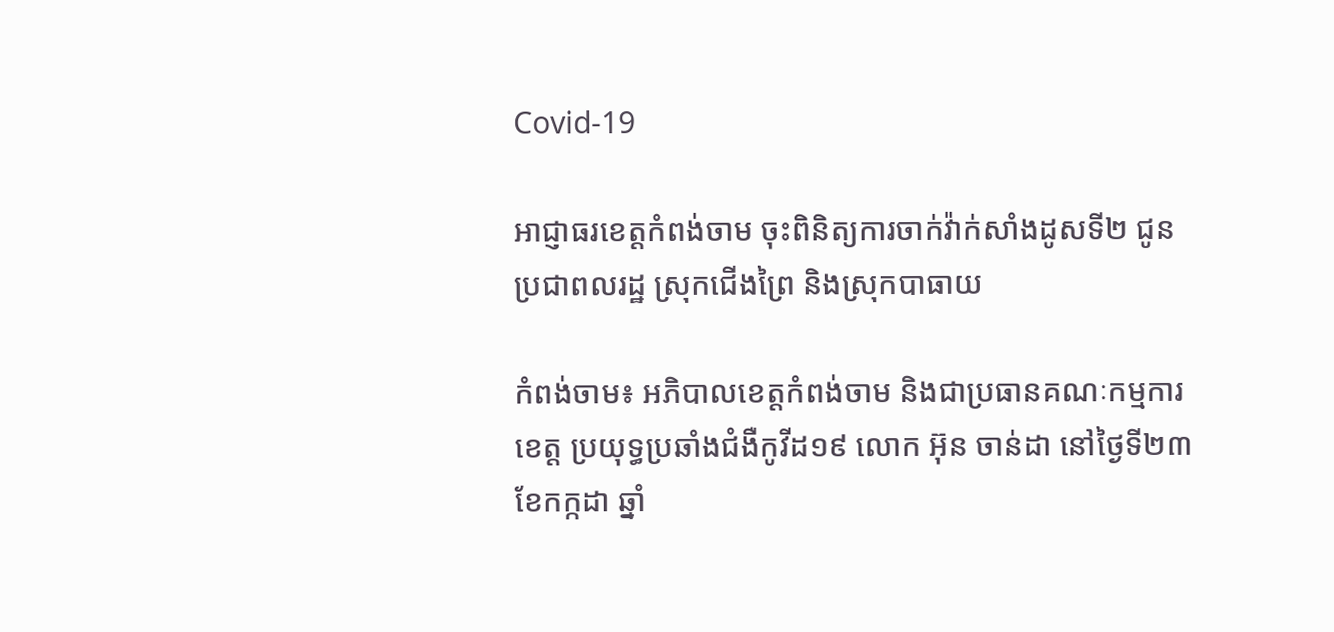Covid-19

អាជ្ញាធរខេត្តកំពង់ចាម ចុះពិនិត្យការចាក់វ៉ាក់សាំងដូសទី២ ជូនប្រជាពលរដ្ឋ ស្រុកជើងព្រៃ និងស្រុកបាធាយ

កំពង់ចាម៖ អភិបាលខេត្តកំពង់ចាម និងជាប្រធានគណៈកម្មការខេត្ត ប្រយុទ្ធប្រឆាំងជំងឺកូវីដ១៩ លោក អ៊ុន ចាន់ដា នៅថ្ងៃទី២៣ ខែកក្កដា ឆ្នាំ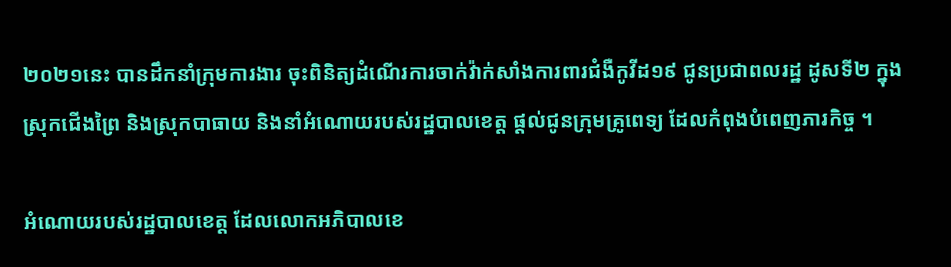២០២១នេះ បានដឹកនាំក្រុមការងារ ចុះពិនិត្យដំណើរការចាក់វ៉ាក់សាំងការពារជំងឺកូវីដ១៩ ជូនប្រជាពលរដ្ឋ ដូសទី២ ក្នុងស្រុកជើងព្រៃ និងស្រុកបាធាយ និងនាំអំណោយរបស់រដ្ឋបាលខេត្ត ផ្ដល់ជូនក្រុមគ្រូពេទ្យ ដែលកំពុងបំពេញភារកិច្ច ។

អំណោយរបស់រដ្ឋបាលខេត្ត ដែលលោកអភិបាលខេ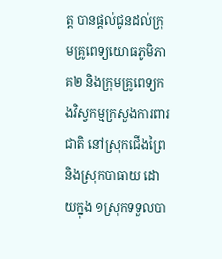ត្ត បានផ្ដល់ជូនដល់ក្រុមគ្រូពេទ្យយោធភូមិភាគ២ និងក្រុមគ្រូពេទ្យកងវិស្វកម្មក្រសួងការពារជាតិ នៅស្រុកជើងព្រៃ និងស្រុកបាធាយ ដោយក្នុង ១ស្រុកទទួលបា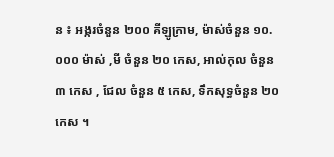ន ៖ អង្ករចំនួន ២០០ គីឡូក្រាម, ម៉ាស់ចំនួន ១០.០០០ ម៉ាស់ ,មី ចំនួន ២០ កេស, អាល់កុល ចំនួន ៣ កេស , ជែល ចំនួន ៥ កេស, ទឹកសុទ្ធចំនួន ២០កេស ។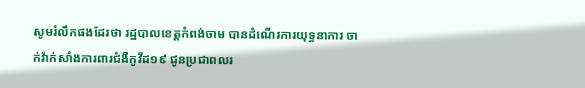សូមរំលឹកផងដែរថា រដ្ឋបាលខេត្តកំពង់ចាម បានដំណើរការយុទ្ធនាការ ចាក់វ៉ាក់សាំងការពារជំងឺកូវីដ១៩ ជូនប្រជាពលរ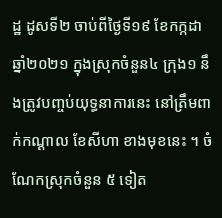ដ្ឋ ដូសទី២ ចាប់ពីថ្ងៃទី១៩ ខែកក្កដា ឆ្នាំ២០២១ ក្នុងស្រុកចំនួន៤ ក្រុង១ នឹងត្រូវបញ្ចប់យុទ្ធនាការនេះ នៅត្រឹមពាក់កណ្ដាល ខែសីហា ខាងមុខនេះ ។ ចំណែកស្រុកចំនួន ៥ ទៀត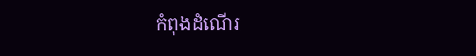កំពុងដំណើរ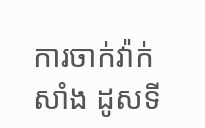ការចាក់វ៉ាក់សាំង ដូសទី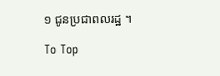១ ជូនប្រជាពលរដ្ឋ ។

To Top